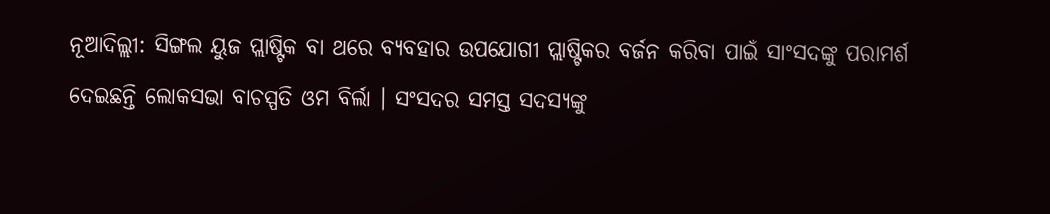ନୂଆଦିଲ୍ଲୀ: ସିଙ୍ଗଲ ୟୁଜ ପ୍ଲାଷ୍ଟିକ ବା ଥରେ ବ୍ୟବହାର ଉପଯୋଗୀ ପ୍ଲାଷ୍ଟିକର ବର୍ଜନ କରିବା ପାଇଁ ସାଂସଦଙ୍କୁ ପରାମର୍ଶ ଦେଇଛନ୍ତି ଲୋକସଭା ବାଚସ୍ପତି ଓମ ବିର୍ଲା । ସଂସଦର ସମସ୍ତ ସଦସ୍ୟଙ୍କୁ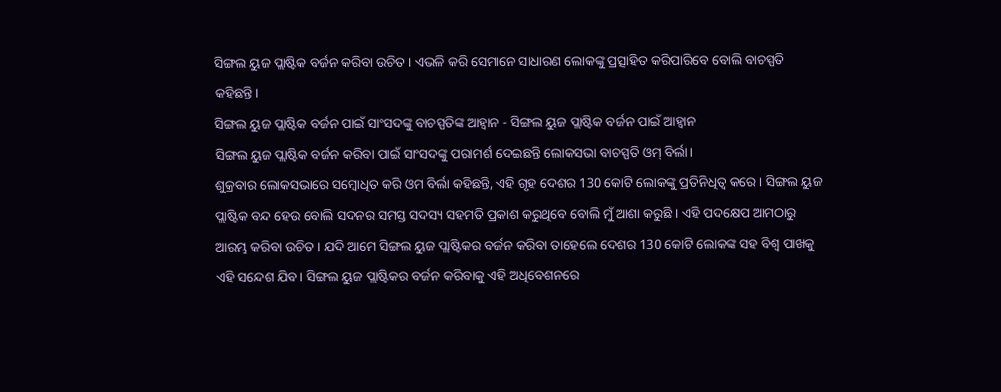ସିଙ୍ଗଲ ୟୁଜ ପ୍ଲାଷ୍ଟିକ ବର୍ଜନ କରିବା ଉଚିତ । ଏଭଳି କରି ସେମାନେ ସାଧାରଣ ଲୋକଙ୍କୁ ପ୍ରତ୍ସାହିତ କରିପାରିବେ ବୋଲି ବାଚସ୍ପତି କହିଛନ୍ତି।
ସିଙ୍ଗଲ ୟୁଜ ପ୍ଲାଷ୍ଟିକ ବର୍ଜନ ପାଇଁ ସାଂସଦଙ୍କୁ ବାଚସ୍ପତିଙ୍କ ଆହ୍ବାନ - ସିଙ୍ଗଲ ୟୁଜ ପ୍ଲାଷ୍ଟିକ ବର୍ଜନ ପାଇଁ ଆହ୍ବାନ
ସିଙ୍ଗଲ ୟୁଜ ପ୍ଲାଷ୍ଟିକ ବର୍ଜନ କରିବା ପାଇଁ ସାଂସଦଙ୍କୁ ପରାମର୍ଶ ଦେଇଛନ୍ତି ଲୋକସଭା ବାଚସ୍ପତି ଓମ୍ ବିର୍ଲା।
ଶୁକ୍ରବାର ଲୋକସଭାରେ ସମ୍ବୋଧିତ କରି ଓମ ବିର୍ଲା କହିଛନ୍ତି, ଏହି ଗୃହ ଦେଶର 130 କୋଟି ଲୋକଙ୍କୁ ପ୍ରତିନିଧିତ୍ବ କରେ । ସିଙ୍ଗଲ ୟୁଜ ପ୍ଲାଷ୍ଟିକ ବନ୍ଦ ହେଉ ବୋଲି ସଦନର ସମସ୍ତ ସଦସ୍ୟ ସହମତି ପ୍ରକାଶ କରୁଥିବେ ବୋଲି ମୁଁ ଆଶା କରୁଛି । ଏହି ପଦକ୍ଷେପ ଆମଠାରୁ ଆରମ୍ଭ କରିବା ଉଚିତ । ଯଦି ଆମେ ସିଙ୍ଗଲ ୟୁଜ ପ୍ଲାଷ୍ଟିକର ବର୍ଜନ କରିବା ତାହେଲେ ଦେଶର 130 କୋଟି ଲୋକଙ୍କ ସହ ବିଶ୍ବ ପାଖକୁ ଏହି ସନ୍ଦେଶ ଯିବ। ସିଙ୍ଗଲ ୟୁଜ ପ୍ଲାଷ୍ଟିକର ବର୍ଜନ କରିବାକୁ ଏହି ଅଧିବେଶନରେ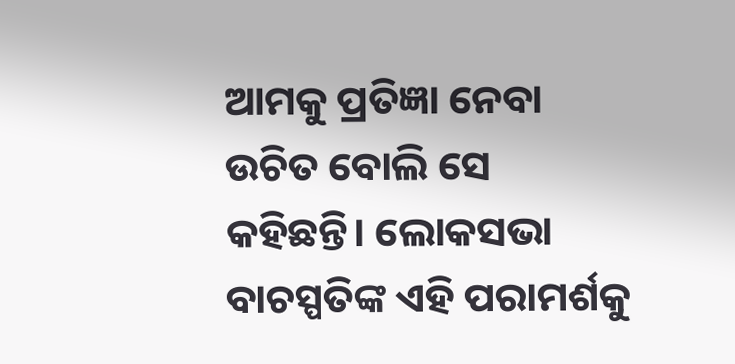ଆମକୁ ପ୍ରତିଜ୍ଞା ନେବା ଉଚିତ ବୋଲି ସେ କହିଛନ୍ତି। ଲୋକସଭା ବାଚସ୍ପତିଙ୍କ ଏହି ପରାମର୍ଶକୁ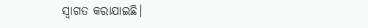ସ୍ବାଗତ କରାଯାଇଛି।